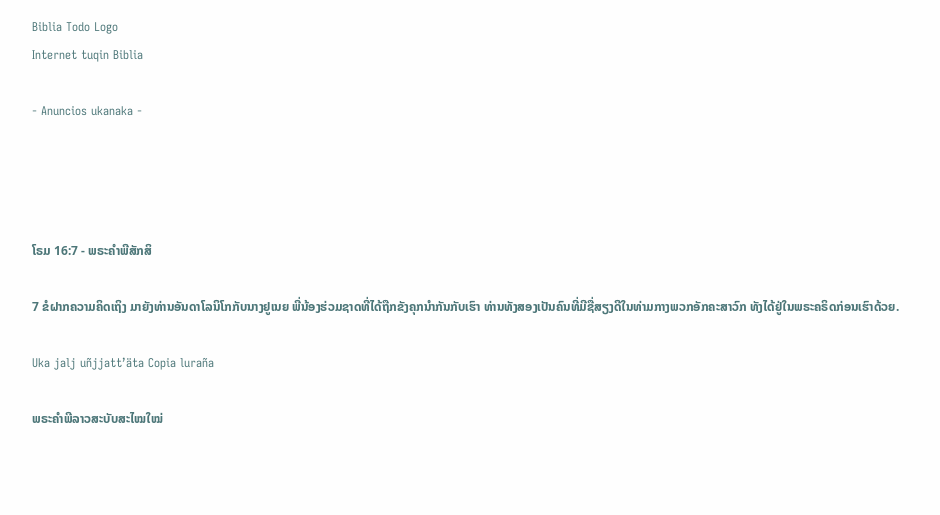Biblia Todo Logo
Internet tuqin Biblia

- Anuncios ukanaka -




ໂຣມ 16:7 - ພຣະຄຳພີສັກສິ

7 ຂໍຝາກຄວາມຄິດເຖິງ ມາຍັງທ່ານອັນດາໂລນິໂກກັບນາງຢູເນຍ ພີ່ນ້ອງຮ່ວມຊາດທີ່ໄດ້ຖືກຂັງຄຸກນຳກັນກັບເຮົາ ທ່ານທັງສອງເປັນຄົນທີ່ມີຊື່ສຽງດີໃນທ່າມກາງພວກອັກຄະສາວົກ ທັງໄດ້ຢູ່ໃນພຣະຄຣິດກ່ອນເຮົາດ້ວຍ.

Uka jalj uñjjattʼäta Copia luraña

ພຣະຄຳພີລາວສະບັບສະໄໝໃໝ່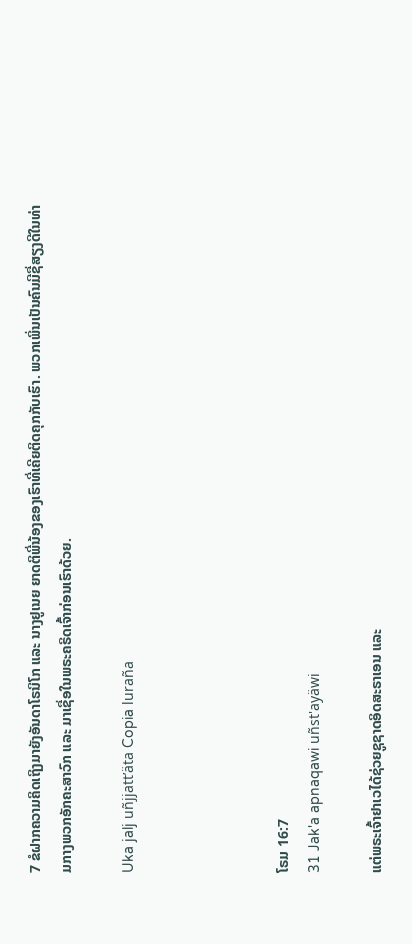7 ຂໍຝາກຄວາມຄິດເຖິງມາຍັງອັນດາໂຣນິໂກ ແລະ ນາງຢູເນຍ ຍາດຕິພີ່ນ້ອງຂອງເຮົາທີ່ເຄີຍຕິດຄຸກກັບເຮົາ. ພວກເພິ່ນເປັນຄົນມີຊື່ສຽງດີໃນທ່າມກາງພວກອັກຄະສາວົກ ແລະ ມາເຊື່ອໃນພຣະຄຣິດເຈົ້າກ່ອນເຮົາດ້ວຍ.

Uka jalj uñjjattʼäta Copia luraña




ໂຣມ 16:7
31 Jak'a apnaqawi uñst'ayäwi

ແຕ່ພຣະເຈົ້າຢາເວໄດ້ຊ່ວຍຊູຊາດອິດສະຣາເອນ ແລະ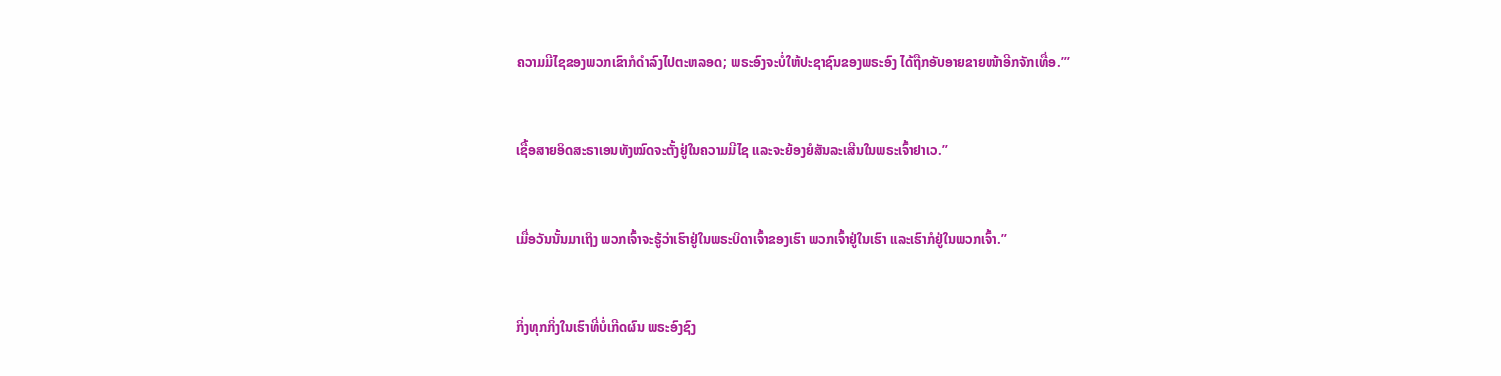ຄວາມມີໄຊຂອງພວກເຂົາກໍດຳລົງໄປຕະຫລອດ; ພຣະອົງຈະບໍ່ໃຫ້ປະຊາຊົນຂອງພຣະອົງ ໄດ້ຖືກອັບອາຍຂາຍໜ້າອີກຈັກເທື່ອ.”’


ເຊື້ອສາຍອິດສະຣາເອນທັງໝົດຈະຕັ້ງຢູ່ໃນຄວາມມີໄຊ ແລະຈະຍ້ອງຍໍສັນລະເສີນໃນພຣະເຈົ້າຢາເວ.”


ເມື່ອວັນນັ້ນມາເຖິງ ພວກເຈົ້າຈະຮູ້ວ່າເຮົາຢູ່ໃນພຣະບິດາເຈົ້າຂອງເຮົາ ພວກເຈົ້າຢູ່ໃນເຮົາ ແລະເຮົາກໍຢູ່ໃນພວກເຈົ້າ.”


ກິ່ງທຸກກິ່ງໃນເຮົາທີ່ບໍ່ເກີດຜົນ ພຣະອົງຊົງ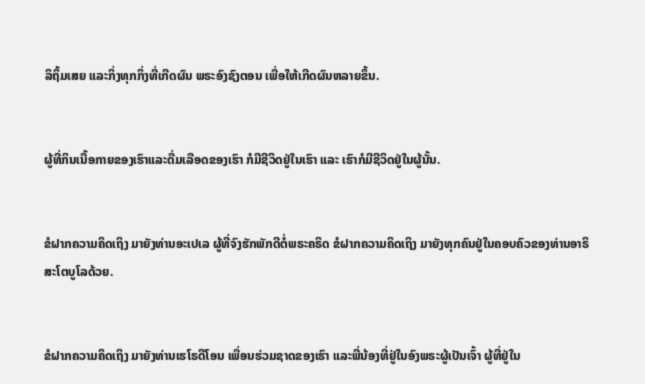ລິຖິ້ມເສຍ ແລະກິ່ງທຸກກິ່ງທີ່ເກີດຜົນ ພຣະອົງຊົງຕອນ ເພື່ອໃຫ້ເກີດຜົນຫລາຍຂຶ້ນ.


ຜູ້ທີ່ກິນເນື້ອກາຍຂອງເຮົາແລະດື່ມເລືອດຂອງເຮົາ ກໍມີຊີວິດຢູ່ໃນເຮົາ ແລະ ເຮົາກໍມີຊີວິດຢູ່ໃນຜູ້ນັ້ນ.


ຂໍຝາກຄວາມຄິດເຖິງ ມາຍັງທ່ານອະເປເລ ຜູ້ທີ່ຈົງຮັກພັກດີຕໍ່ພຣະຄຣິດ ຂໍຝາກຄວາມຄິດເຖິງ ມາຍັງທຸກຄົນຢູ່ໃນຄອບຄົວຂອງທ່ານອາຣິສະໂຕບູໂລດ້ວຍ.


ຂໍຝາກຄວາມຄິດເຖິງ ມາຍັງທ່ານເຮໂຣດີໂອນ ເພື່ອນຮ່ວມຊາດຂອງເຮົາ ແລະພີ່ນ້ອງທີ່ຢູ່ໃນອົງພຣະຜູ້ເປັນເຈົ້າ ຜູ້ທີ່ຢູ່ໃນ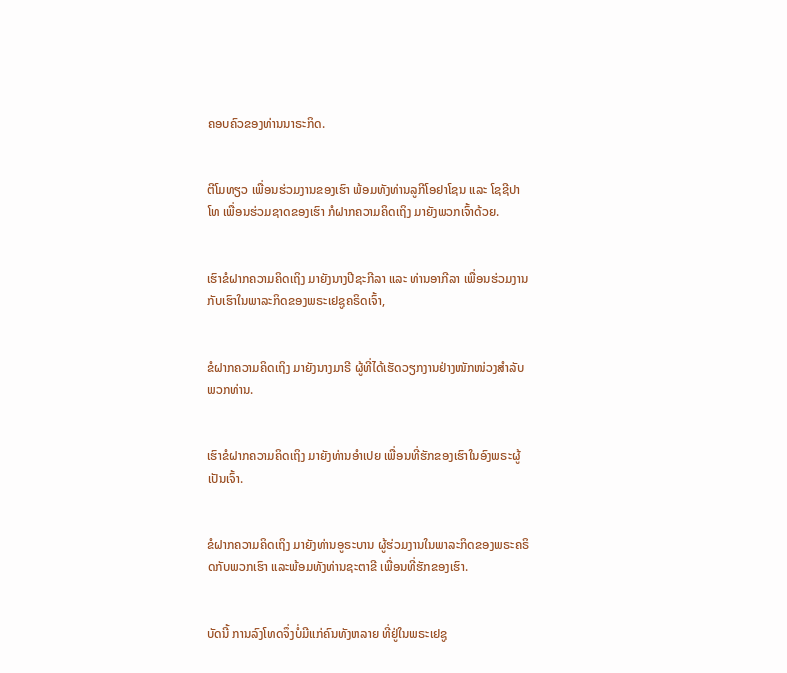ຄອບຄົວຂອງທ່ານນາຣະກິດ.


ຕີໂມທຽວ ເພື່ອນຮ່ວມງານຂອງເຮົາ ພ້ອມທັງທ່ານລູກີໂອຢາໂຊນ ແລະ ໂຊຊີປາໂທ ເພື່ອນຮ່ວມຊາດຂອງເຮົາ ກໍຝາກຄວາມຄິດເຖິງ ມາຍັງພວກເຈົ້າດ້ວຍ.


ເຮົາຂໍຝາກຄວາມຄິດເຖິງ ມາຍັງນາງປີຊະກີລາ ແລະ ທ່ານອາກີລາ ເພື່ອນຮ່ວມງານກັບເຮົາໃນພາລະກິດຂອງພຣະເຢຊູຄຣິດເຈົ້າ,


ຂໍຝາກຄວາມຄິດເຖິງ ມາຍັງນາງມາຣີ ຜູ້ທີ່ໄດ້ເຮັດວຽກງານຢ່າງໜັກໜ່ວງສຳລັບພວກທ່ານ.


ເຮົາຂໍຝາກຄວາມຄິດເຖິງ ມາຍັງທ່ານອຳເປຍ ເພື່ອນທີ່ຮັກຂອງເຮົາໃນອົງພຣະຜູ້ເປັນເຈົ້າ.


ຂໍຝາກຄວາມຄິດເຖິງ ມາຍັງທ່ານອູຣະບານ ຜູ້ຮ່ວມງານໃນພາລະກິດຂອງພຣະຄຣິດກັບພວກເຮົາ ແລະພ້ອມທັງທ່ານຊະຕາຂີ ເພື່ອນທີ່ຮັກຂອງເຮົາ.


ບັດນີ້ ການລົງໂທດຈຶ່ງບໍ່ມີແກ່ຄົນທັງຫລາຍ ທີ່ຢູ່ໃນພຣະເຢຊູ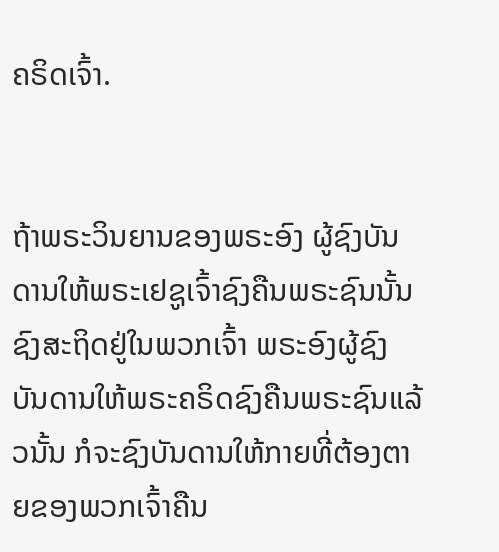ຄຣິດເຈົ້າ.


ຖ້າພຣະວິນຍານຂອງພຣະອົງ ຜູ້ຊົງບັນດານໃຫ້ພຣະເຢຊູເຈົ້າຊົງຄືນພຣະຊົນນັ້ນ ຊົງສະຖິດຢູ່ໃນພວກເຈົ້າ ພຣະອົງຜູ້ຊົງບັນດານໃຫ້ພຣະຄຣິດຊົງຄືນພຣະຊົນແລ້ວນັ້ນ ກໍຈະຊົງບັນດານໃຫ້ກາຍທີ່ຕ້ອງຕາຍຂອງພວກເຈົ້າຄືນ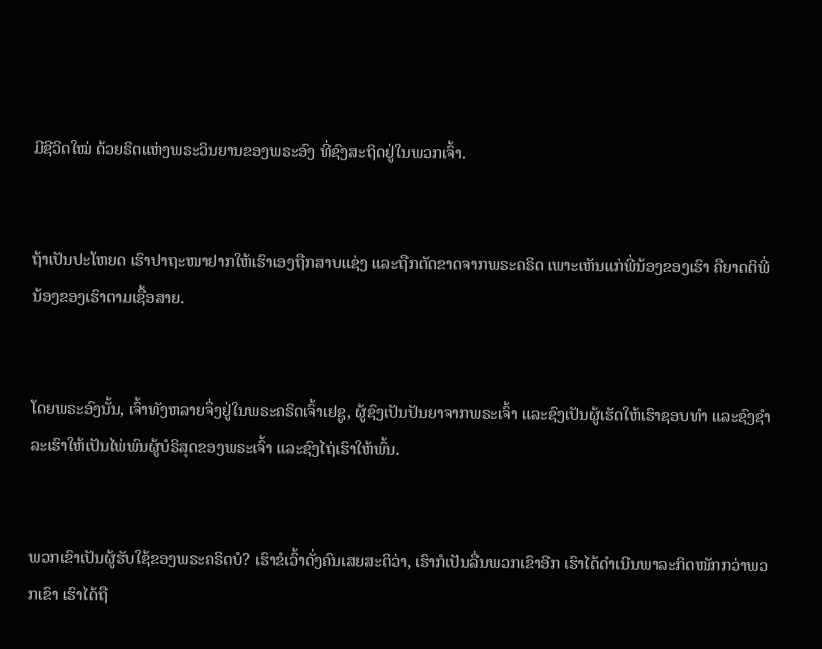ມີຊີວິດໃໝ່ ດ້ວຍຣິດແຫ່ງພຣະວິນຍານຂອງພຣະອົງ ທີ່ຊົງສະຖິດຢູ່ໃນພວກເຈົ້າ.


ຖ້າເປັນປະໂຫຍດ ເຮົາປາຖະໜາຢາກໃຫ້ເຮົາເອງຖືກສາບແຊ່ງ ແລະຖືກຕັດຂາດຈາກພຣະຄຣິດ ເພາະເຫັນແກ່ພີ່ນ້ອງຂອງເຮົາ ຄືຍາດຕິພີ່ນ້ອງຂອງເຮົາຕາມເຊື້ອສາຍ.


ໂດຍພຣະອົງນັ້ນ, ເຈົ້າທັງຫລາຍຈຶ່ງຢູ່ໃນພຣະຄຣິດເຈົ້າເຢຊູ, ຜູ້ຊົງເປັນປັນຍາຈາກພຣະເຈົ້າ ແລະຊົງເປັນຜູ້ເຮັດໃຫ້ເຮົາຊອບທຳ ແລະຊົງຊຳລະເຮົາໃຫ້ເປັນໄພ່ພົນຜູ້ບໍຣິສຸດຂອງພຣະເຈົ້າ ແລະຊົງໄຖ່ເຮົາໃຫ້ພົ້ນ.


ພວກເຂົາເປັນຜູ້ຮັບໃຊ້ຂອງພຣະຄຣິດບໍ? ເຮົາຂໍເວົ້າດັ່ງຄົນເສຍສະຕິວ່າ, ເຮົາກໍເປັນລື່ນພວກເຂົາອີກ ເຮົາໄດ້ດຳເນີນພາລະກິດໜັກກວ່າພວກເຂົາ ເຮົາໄດ້ຖື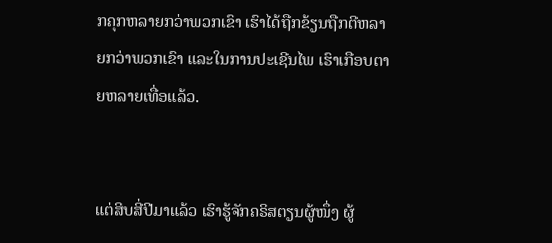ກຄຸກຫລາຍກວ່າພວກເຂົາ ເຮົາໄດ້ຖືກຂ້ຽນຖືກຕີຫລາຍກວ່າພວກເຂົາ ແລະໃນການປະເຊີນໄພ ເຮົາເກືອບຕາຍຫລາຍເທື່ອແລ້ວ.


ແຕ່ສິບສີ່ປີມາແລ້ວ ເຮົາຮູ້ຈັກຄຣິສຕຽນຜູ້ໜຶ່ງ ຜູ້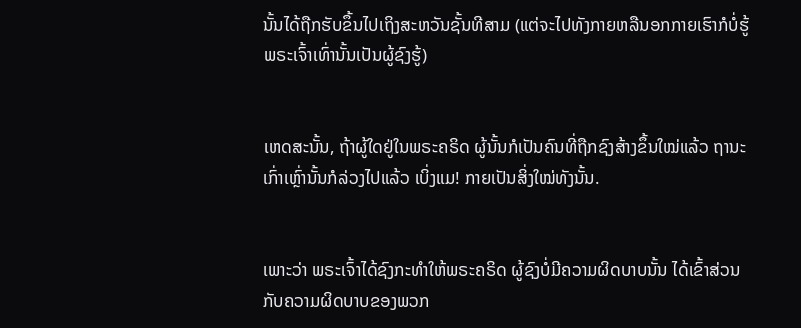ນັ້ນໄດ້ຖືກຮັບຂຶ້ນໄປເຖິງສະຫວັນຊັ້ນທີສາມ (ແຕ່ຈະໄປທັງກາຍຫລືນອກກາຍເຮົາກໍບໍ່ຮູ້ ພຣະເຈົ້າເທົ່ານັ້ນເປັນຜູ້ຊົງຮູ້)


ເຫດສະນັ້ນ, ຖ້າຜູ້ໃດຢູ່ໃນພຣະຄຣິດ ຜູ້ນັ້ນກໍເປັນຄົນທີ່ຖືກຊົງສ້າງຂຶ້ນໃໝ່ແລ້ວ ຖານະເກົ່າເຫຼົ່ານັ້ນກໍລ່ວງໄປແລ້ວ ເບິ່ງແມ! ກາຍເປັນສິ່ງໃໝ່ທັງນັ້ນ.


ເພາະວ່າ ພຣະເຈົ້າໄດ້ຊົງກະທຳໃຫ້ພຣະຄຣິດ ຜູ້ຊົງບໍ່ມີຄວາມຜິດບາບນັ້ນ ໄດ້ເຂົ້າສ່ວນກັບຄວາມຜິດບາບຂອງພວກ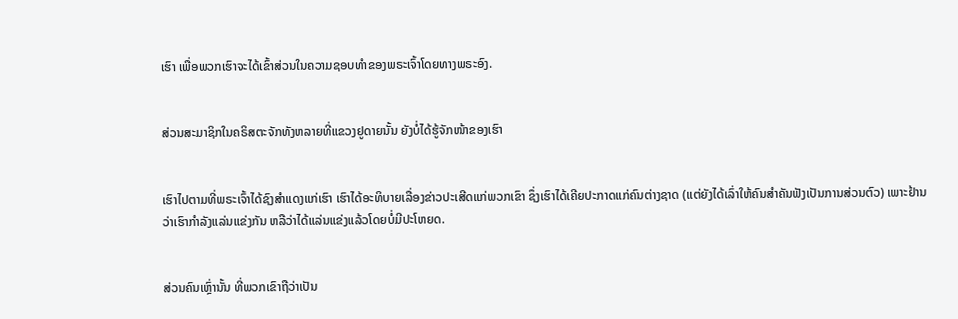ເຮົາ ເພື່ອພວກເຮົາຈະໄດ້ເຂົ້າສ່ວນໃນຄວາມຊອບທຳຂອງພຣະເຈົ້າໂດຍທາງພຣະອົງ.


ສ່ວນສະມາຊິກໃນຄຣິສຕະຈັກທັງຫລາຍທີ່ແຂວງຢູດາຍນັ້ນ ຍັງບໍ່ໄດ້ຮູ້ຈັກໜ້າຂອງເຮົາ


ເຮົາໄປຕາມທີ່ພຣະເຈົ້າໄດ້ຊົງສຳແດງແກ່ເຮົາ ເຮົາໄດ້ອະທິບາຍເລື່ອງຂ່າວປະເສີດແກ່ພວກເຂົາ ຊຶ່ງເຮົາໄດ້ເຄີຍປະກາດແກ່ຄົນຕ່າງຊາດ (ແຕ່ຍັງໄດ້ເລົ່າໃຫ້ຄົນສຳຄັນຟັງເປັນການສ່ວນຕົວ) ເພາະຢ້ານວ່າເຮົາກຳລັງແລ່ນແຂ່ງກັນ ຫລືວ່າໄດ້ແລ່ນແຂ່ງແລ້ວໂດຍບໍ່ມີປະໂຫຍດ.


ສ່ວນຄົນເຫຼົ່ານັ້ນ ທີ່ພວກເຂົາຖືວ່າເປັນ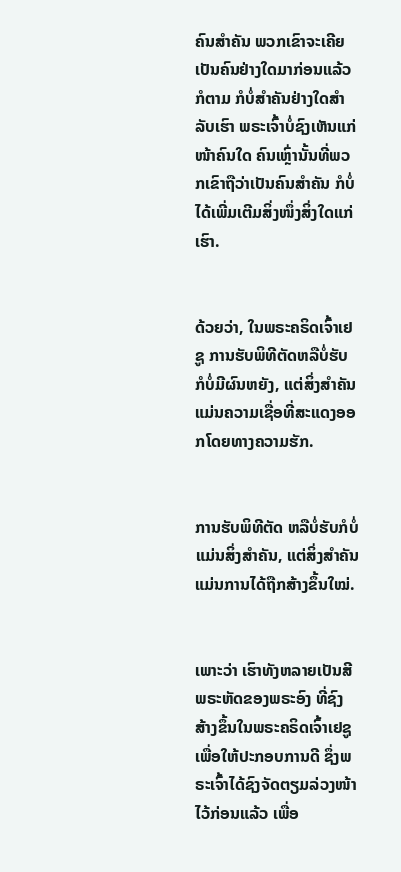ຄົນສຳຄັນ ພວກເຂົາຈະເຄີຍເປັນຄົນຢ່າງໃດມາກ່ອນແລ້ວກໍຕາມ ກໍບໍ່ສຳຄັນຢ່າງໃດສຳລັບເຮົາ ພຣະເຈົ້າບໍ່ຊົງເຫັນແກ່ໜ້າຄົນໃດ ຄົນເຫຼົ່ານັ້ນທີ່ພວກເຂົາຖືວ່າເປັນຄົນສຳຄັນ ກໍບໍ່ໄດ້ເພີ່ມເຕີມສິ່ງໜຶ່ງສິ່ງໃດແກ່ເຮົາ.


ດ້ວຍວ່າ, ໃນພຣະຄຣິດເຈົ້າເຢຊູ ການຮັບພິທີຕັດຫລືບໍ່ຮັບ ກໍບໍ່ມີຜົນຫຍັງ, ແຕ່ສິ່ງສຳຄັນແມ່ນຄວາມເຊື່ອທີ່ສະແດງອອກໂດຍທາງຄວາມຮັກ.


ການຮັບພິທີຕັດ ຫລືບໍ່ຮັບກໍບໍ່ແມ່ນສິ່ງສຳຄັນ, ແຕ່ສິ່ງສຳຄັນແມ່ນການໄດ້ຖືກສ້າງຂຶ້ນໃໝ່.


ເພາະວ່າ ເຮົາທັງຫລາຍເປັນສີພຣະຫັດຂອງພຣະອົງ ທີ່ຊົງສ້າງຂຶ້ນໃນພຣະຄຣິດເຈົ້າເຢຊູ ເພື່ອໃຫ້ປະກອບການດີ ຊຶ່ງພຣະເຈົ້າໄດ້ຊົງຈັດຕຽມລ່ວງໜ້າໄວ້ກ່ອນແລ້ວ ເພື່ອ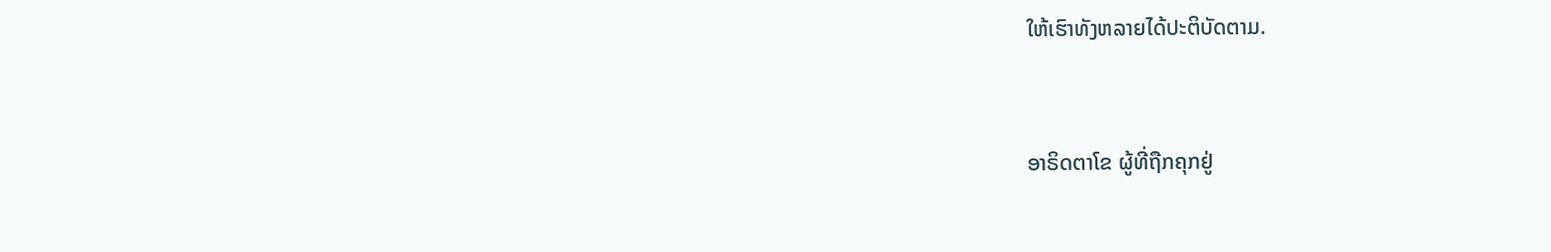ໃຫ້ເຮົາທັງຫລາຍໄດ້ປະຕິບັດຕາມ.


ອາຣິດຕາໂຂ ຜູ້ທີ່ຖືກຄຸກຢູ່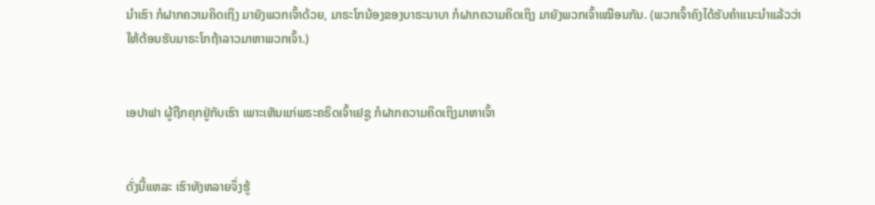ນຳເຮົາ ກໍຝາກຄວາມຄິດເຖິງ ມາຍັງພວກເຈົ້າດ້ວຍ, ມາຣະໂກນ້ອງຂອງບາຣະນາບາ ກໍຝາກຄວາມຄິດເຖິງ ມາຍັງພວກເຈົ້າເໝືອນກັນ. (ພວກເຈົ້າຄົງໄດ້ຮັບຄຳແນະນຳແລ້ວວ່າ ໃຫ້ຕ້ອນຮັບມາຣະໂກຖ້າລາວມາຫາພວກເຈົ້າ.)


ເອປາຟາ ຜູ້ຖືກຄຸກຢູ່ກັບເຮົາ ເພາະເຫັນແກ່ພຣະຄຣິດເຈົ້າເຢຊູ ກໍຝາກຄວາມຄິດເຖິງມາຫາເຈົ້າ


ດັ່ງນີ້ແຫລະ ເຮົາທັງຫລາຍຈຶ່ງຮູ້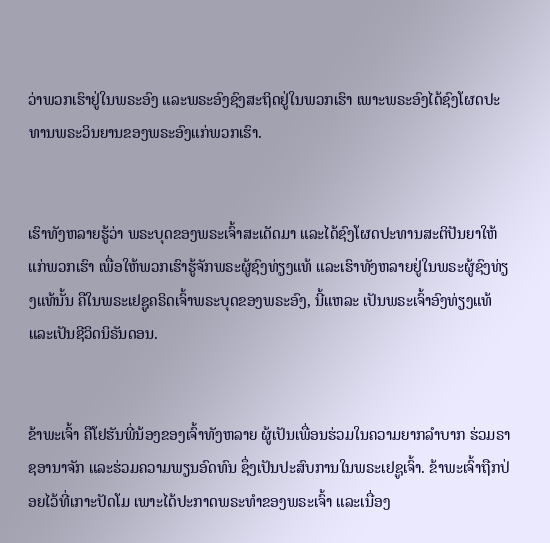ວ່າພວກເຮົາຢູ່ໃນພຣະອົງ ແລະພຣະອົງຊົງສະຖິດຢູ່ໃນພວກເຮົາ ເພາະພຣະອົງໄດ້ຊົງໂຜດປະທານພຣະວິນຍານຂອງພຣະອົງແກ່ພວກເຮົາ.


ເຮົາທັງຫລາຍຮູ້ວ່າ ພຣະບຸດຂອງພຣະເຈົ້າສະເດັດມາ ແລະໄດ້ຊົງໂຜດປະທານສະຕິປັນຍາໃຫ້ແກ່ພວກເຮົາ ເພື່ອໃຫ້ພວກເຮົາຮູ້ຈັກພຣະຜູ້ຊົງທ່ຽງແທ້ ແລະເຮົາທັງຫລາຍຢູ່ໃນພຣະຜູ້ຊົງທ່ຽງແທ້ນັ້ນ ຄືໃນພຣະເຢຊູຄຣິດເຈົ້າພຣະບຸດຂອງພຣະອົງ, ນີ້ແຫລະ ເປັນພຣະເຈົ້າອົງທ່ຽງແທ້ແລະເປັນຊີວິດນິຣັນດອນ.


ຂ້າພະເຈົ້າ ຄືໂຢຮັນພີ່ນ້ອງຂອງເຈົ້າທັງຫລາຍ ຜູ້ເປັນເພື່ອນຮ່ວມໃນຄວາມຍາກລຳບາກ ຮ່ວມຣາຊອານາຈັກ ແລະຮ່ວມຄວາມພຽນອົດທົນ ຊຶ່ງເປັນປະສົບການໃນພຣະເຢຊູເຈົ້າ. ຂ້າພະເຈົ້າຖືກປ່ອຍໄວ້ທີ່ເກາະປັດໂມ ເພາະໄດ້ປະກາດພຣະທຳຂອງພຣະເຈົ້າ ແລະເນື່ອງ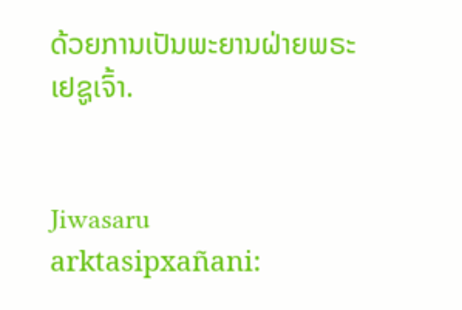ດ້ວຍການເປັນພະຍານຝ່າຍພຣະເຢຊູເຈົ້າ.


Jiwasaru arktasipxañani: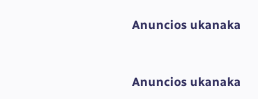Anuncios ukanaka


Anuncios ukanaka